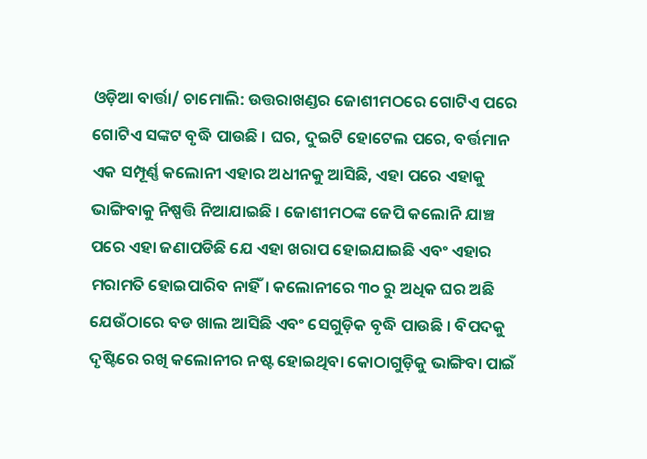ଓଡ଼ିଆ ବାର୍ତ୍ତା/ ଚାମୋଲି: ଉତ୍ତରାଖଣ୍ଡର ଜୋଶୀମଠରେ ଗୋଟିଏ ପରେ ଗୋଟିଏ ସଙ୍କଟ ବୃଦ୍ଧି ପାଉଛି । ଘର, ଦୁଇଟି ହୋଟେଲ ପରେ, ବର୍ତ୍ତମାନ ଏକ ସମ୍ପୂର୍ଣ୍ଣ କଲୋନୀ ଏହାର ଅଧୀନକୁ ଆସିଛି, ଏହା ପରେ ଏହାକୁ ଭାଙ୍ଗିବାକୁ ନିଷ୍ପତ୍ତି ନିଆଯାଇଛି । ଜୋଶୀମଠଙ୍କ ଜେପି କଲୋନି ଯାଞ୍ଚ ପରେ ଏହା ଜଣାପଡିଛି ଯେ ଏହା ଖରାପ ହୋଇଯାଇଛି ଏବଂ ଏହାର ମରାମତି ହୋଇପାରିବ ନାହିଁ। କଲୋନୀରେ ୩୦ ରୁ ଅଧିକ ଘର ଅଛି ଯେଉଁଠାରେ ବଡ ଖାଲ ଆସିଛି ଏବଂ ସେଗୁଡ଼ିକ ବୃଦ୍ଧି ପାଉଛି । ବିପଦକୁ ଦୃଷ୍ଟିରେ ରଖି କଲୋନୀର ନଷ୍ଟ ହୋଇଥିବା କୋଠାଗୁଡ଼ିକୁ ଭାଙ୍ଗିବା ପାଇଁ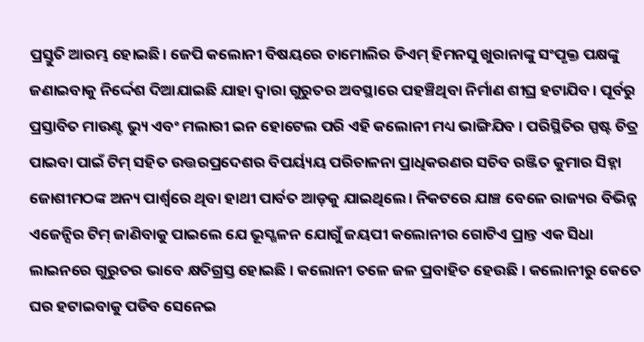ପ୍ରସ୍ତୁତି ଆରମ୍ଭ ହୋଇଛି। ଜେପି କଲୋନୀ ବିଷୟରେ ଚାମୋଲିର ଡିଏମ୍ ହିମନସୁ ଖୁରାନାଙ୍କୁ ସଂପୃକ୍ତ ପକ୍ଷଙ୍କୁ ଜଣାଇବାକୁ ନିର୍ଦ୍ଦେଶ ଦିଆଯାଇଛି ଯାହା ଦ୍ୱାରା ଗୁରୁତର ଅବସ୍ଥାରେ ପହଞ୍ଚିଥିବା ନିର୍ମାଣ ଶୀଘ୍ର ହଟାଯିବ। ପୂର୍ବରୁ ପ୍ରସ୍ତାବିତ ମାଉଣ୍ଟ ଭ୍ୟୁ ଏବଂ ମଲାରୀ ଇନ ହୋଟେଲ ପରି ଏହି କଲୋନୀ ମଧ୍ୟ ଭାଙ୍ଗିଯିବ । ପରିସ୍ଥିତିର ସ୍ପଷ୍ଟ ଚିତ୍ର ପାଇବା ପାଇଁ ଟିମ୍ ସହିତ ଉତ୍ତରପ୍ରଦେଶର ବିପର୍ୟ୍ୟୟ ପରିଚାଳନା ପ୍ରାଧିକରଣର ସଚିବ ରଞ୍ଜିତ କୁମାର ସିହ୍ନା ଜୋଶୀମଠଙ୍କ ଅନ୍ୟ ପାର୍ଶ୍ୱରେ ଥିବା ହାଥୀ ପାର୍ବତ ଆଡ଼କୁ ଯାଇଥିଲେ। ନିକଟରେ ଯାଞ୍ଚ ବେଳେ ରାଜ୍ୟର ବିଭିନ୍ନ ଏଜେନ୍ସିର ଟିମ୍ ଜାଣିବାକୁ ପାଇଲେ ଯେ ଭୂସ୍ଖଳନ ଯୋଗୁଁ ଜୟପୀ କଲୋନୀର ଗୋଟିଏ ପ୍ରାନ୍ତ ଏକ ସିଧା ଲାଇନରେ ଗୁରୁତର ଭାବେ କ୍ଷତିଗ୍ରସ୍ତ ହୋଇଛି । କଲୋନୀ ତଳେ ଜଳ ପ୍ରବାହିତ ହେଉଛି । କଲୋନୀରୁ କେତେ ଘର ହଟାଇବାକୁ ପଡିବ ସେନେଇ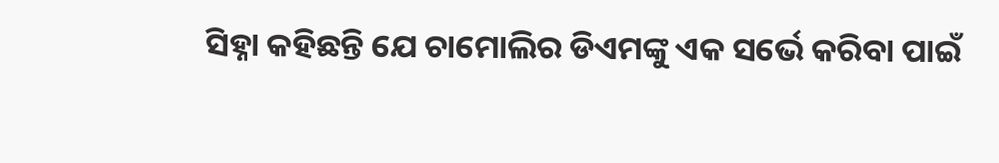ସିହ୍ନା କହିଛନ୍ତି ଯେ ଚାମୋଲିର ଡିଏମଙ୍କୁ ଏକ ସର୍ଭେ କରିବା ପାଇଁ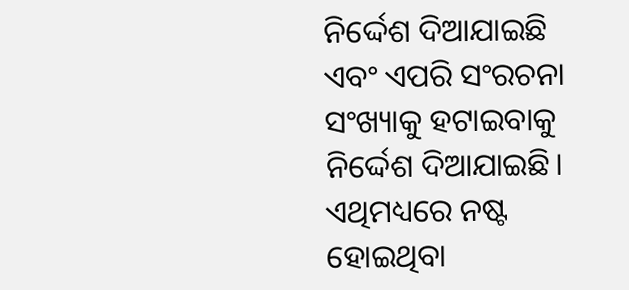ନିର୍ଦ୍ଦେଶ ଦିଆଯାଇଛି ଏବଂ ଏପରି ସଂରଚନା ସଂଖ୍ୟାକୁ ହଟାଇବାକୁ ନିର୍ଦ୍ଦେଶ ଦିଆଯାଇଛି। ଏଥିମଧ୍ୟରେ ନଷ୍ଟ ହୋଇଥିବା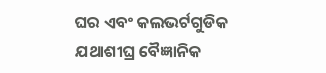ଘର ଏବଂ କଲଭର୍ଟଗୁଡିକ ଯଥାଶୀଘ୍ର ବୈଜ୍ଞାନିକ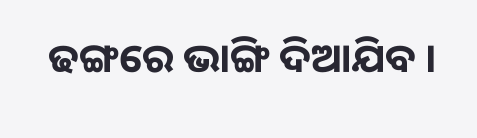ଢଙ୍ଗରେ ଭାଙ୍ଗି ଦିଆଯିବ ।